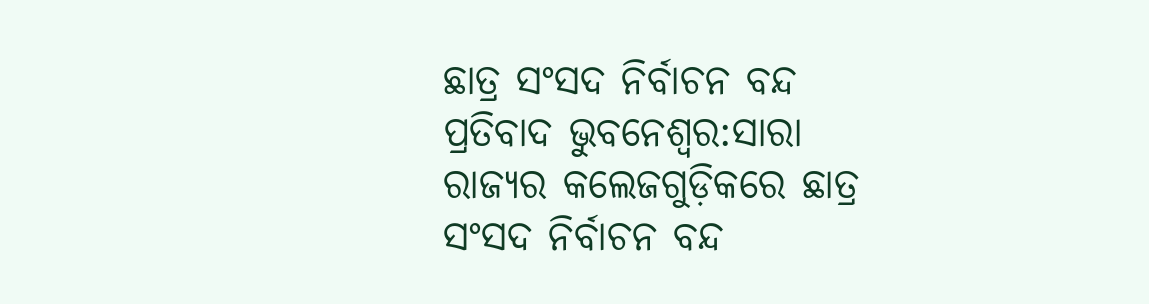ଛାତ୍ର ସଂସଦ ନିର୍ବାଚନ ବନ୍ଦ ପ୍ରତିବାଦ ଭୁବନେଶ୍ବର:ସାରା ରାଜ୍ୟର କଲେଜଗୁଡ଼ିକରେ ଛାତ୍ର ସଂସଦ ନିର୍ବାଚନ ବନ୍ଦ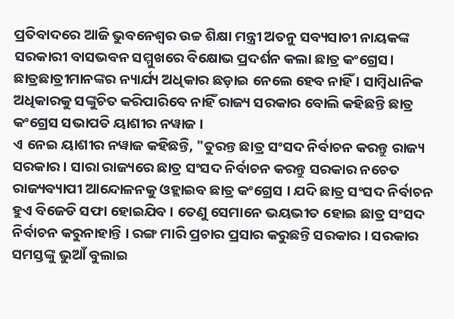ପ୍ରତିବାଦରେ ଆଜି ଭୁବନେଶ୍ବର ଉଚ୍ଚ ଶିକ୍ଷା ମନ୍ତ୍ରୀ ଅତନୁ ସବ୍ୟସାଚୀ ନାୟକଙ୍କ ସରକାରୀ ବାସଭବନ ସମ୍ମୁଖରେ ବିକ୍ଷୋଭ ପ୍ରଦର୍ଶନ କଲା ଛାତ୍ର କଂଗ୍ରେସ। ଛାତ୍ରଛାତ୍ରୀମାନଙ୍କର ନ୍ୟାର୍ଯ୍ୟ ଅଧିକାର ଛଡ଼ାଇ ନେଲେ ହେବ ନାହିଁ । ସାମ୍ବିଧାନିକ ଅଧିକାରକୁ ସଙ୍କୁଚିତ କରିପାରିବେ ନାହିଁ ରାଜ୍ୟ ସରକାର ବୋଲି କହିଛନ୍ତି ଛାତ୍ର କଂଗ୍ରେସ ସଭାପତି ୟାଶୀର ନୱାଜ ।
ଏ ନେଇ ୟାଶୀର ନୱାଜ କହିଛନ୍ତି, "ତୁରନ୍ତ ଛାତ୍ର ସଂସଦ ନିର୍ବାଚନ କରନ୍ତୁ ରାଜ୍ୟ ସରକାର । ସାରା ରାଜ୍ୟରେ ଛାତ୍ର ସଂସଦ ନିର୍ବାଚନ କରନ୍ତୁ ସରକାର ନଚେତ ରାଜ୍ୟବ୍ୟାପୀ ଆନ୍ଦୋଳନକୁ ଓହ୍ଲାଇବ ଛାତ୍ର କଂଗ୍ରେସ । ଯଦି ଛାତ୍ର ସଂସଦ ନିର୍ବାଚନ ହୁଏ ବିଜେଡି ସଫା ହୋଇଯିବ । ତେଣୁ ସେମାନେ ଭୟଭୀତ ହୋଇ ଛାତ୍ର ସଂସଦ ନିର୍ବାଚନ କରୁନାହାନ୍ତି । ରଙ୍ଗ ମାରି ପ୍ରଚାର ପ୍ରସାର କରୁଛନ୍ତି ସରକାର । ସରକାର ସମସ୍ତଙ୍କୁ ଭୁଆଁ ବୁଲାଇ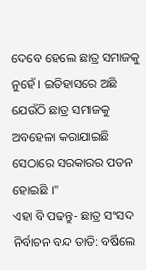ଦେବେ ହେଲେ ଛାତ୍ର ସମାଜକୁ ନୁହେଁ । ଇତିହାସରେ ଅଛି ଯେଉଁଠି ଛାତ୍ର ସମାଜକୁ ଅବହେଳା କରାଯାଇଛି ସେଠାରେ ସରକାରର ପତନ ହୋଇଛି ।"
ଏହା ବି ପଢନ୍ତୁ- ଛାତ୍ର ସଂସଦ ନିର୍ବାଚନ ବନ୍ଦ ତାତି: ବର୍ଷିଲେ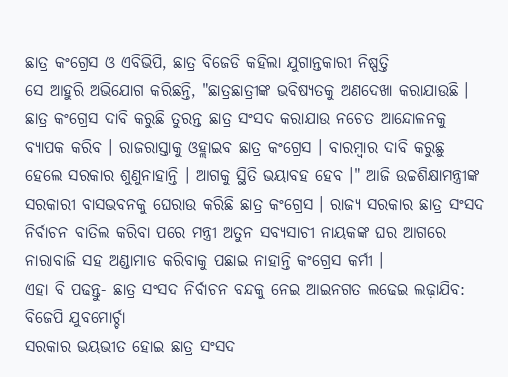ଛାତ୍ର କଂଗ୍ରେସ ଓ ଏବିଭିପି, ଛାତ୍ର ବିଜେଡି କହିଲା ଯୁଗାନ୍ତକାରୀ ନିଷ୍ପତ୍ତି
ସେ ଆହୁରି ଅଭିଯୋଗ କରିଛନ୍ତି, "ଛାତ୍ରଛାତ୍ରୀଙ୍କ ଭବିଷ୍ୟତକୁ ଅଣଦେଖା କରାଯାଉଛି । ଛାତ୍ର କଂଗ୍ରେସ ଦାବି କରୁଛି ତୁରନ୍ତ ଛାତ୍ର ସଂସଦ କରାଯାଉ ନଚେତ ଆନ୍ଦୋଳନକୁ ବ୍ୟାପକ କରିବ । ରାଜରାସ୍ତାକୁ ଓହ୍ଲାଇବ ଛାତ୍ର କଂଗ୍ରେସ । ବାରମ୍ବାର ଦାବି କରୁଛୁ ହେଲେ ସରକାର ଶୁଣୁନାହାନ୍ତି । ଆଗକୁ ସ୍ଥିତି ଭୟାବହ ହେବ ।" ଆଜି ଉଚ୍ଚଶିକ୍ଷାମନ୍ତ୍ରୀଙ୍କ ସରକାରୀ ବାସଭବନକୁ ଘେରାଉ କରିଛି ଛାତ୍ର କଂଗ୍ରେସ । ରାଜ୍ୟ ସରକାର ଛାତ୍ର ସଂସଦ ନିର୍ବାଚନ ବାତିଲ କରିବା ପରେ ମନ୍ତ୍ରୀ ଅତୁନ ସବ୍ୟସାଚୀ ନାୟକଙ୍କ ଘର ଆଗରେ ନାରାବାଜି ସହ ଅଣ୍ଡାମାଡ କରିବାକୁ ପଛାଇ ନାହାନ୍ତି କଂଗ୍ରେସ କର୍ମୀ ।
ଏହା ବି ପଢନ୍ତୁ- ଛାତ୍ର ସଂସଦ ନିର୍ବାଚନ ବନ୍ଦକୁ ନେଇ ଆଇନଗତ ଲଢେଇ ଲଢ଼ାଯିବ: ବିଜେପି ଯୁବମୋର୍ଚ୍ଚା
ସରକାର ଭୟଭୀତ ହୋଇ ଛାତ୍ର ସଂସଦ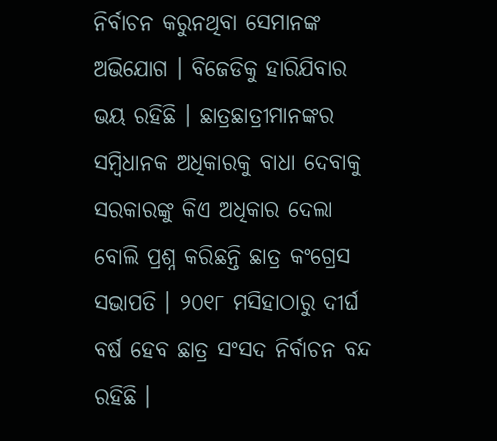ନିର୍ବାଚନ କରୁନଥିବା ସେମାନଙ୍କ ଅଭିଯୋଗ । ବିଜେଡିକୁ ହାରିଯିବାର ଭୟ ରହିଛି । ଛାତ୍ରଛାତ୍ରୀମାନଙ୍କର ସମ୍ବିଧାନକ ଅଧିକାରକୁ ବାଧା ଦେବାକୁ ସରକାରଙ୍କୁ କିଏ ଅଧିକାର ଦେଲା ବୋଲି ପ୍ରଶ୍ନ କରିଛନ୍ତି ଛାତ୍ର କଂଗ୍ରେସ ସଭାପତି । ୨୦୧୮ ମସିହାଠାରୁ ଦୀର୍ଘ ବର୍ଷ ହେବ ଛାତ୍ର ସଂସଦ ନିର୍ବାଚନ ବନ୍ଦ ରହିଛି ।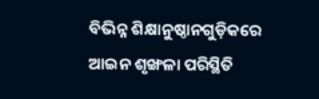ବିଭିନ୍ନ ଶିକ୍ଷାନୁଷ୍ଠାନଗୁଡ଼ିକରେ ଆଇନ ଶୃଙ୍ଖଳା ପରିସ୍ଥିତି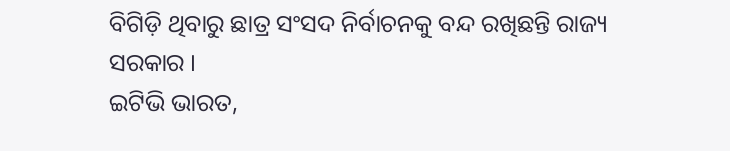ବିଗିଡ଼ି ଥିବାରୁ ଛାତ୍ର ସଂସଦ ନିର୍ବାଚନକୁ ବନ୍ଦ ରଖିଛନ୍ତି ରାଜ୍ୟ ସରକାର ।
ଇଟିଭି ଭାରତ,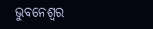ଭୁବନେଶ୍ବର